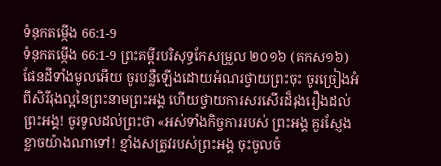ទំនុកតម្កើង 66:1-9
ទំនុកតម្កើង 66:1-9 ព្រះគម្ពីរបរិសុទ្ធកែសម្រួល ២០១៦ (គកស១៦)
ផែនដីទាំងមូលអើយ ចូរបន្លឺឡើងដោយអំណរថ្វាយព្រះចុះ ចូរច្រៀងអំពីសិរីរុងល្អនៃព្រះនាមព្រះអង្គ ហើយថ្វាយការសរសើរដ៏រុងរឿងដល់ព្រះអង្គ! ចូរទូលដល់ព្រះថា «អស់ទាំងកិច្ចការរបស់ ព្រះអង្គ គួរស្ញែងខ្លាចយ៉ាងណាទៅ! ខ្មាំងសត្រូវរបស់ព្រះអង្គ ចុះចូលចំ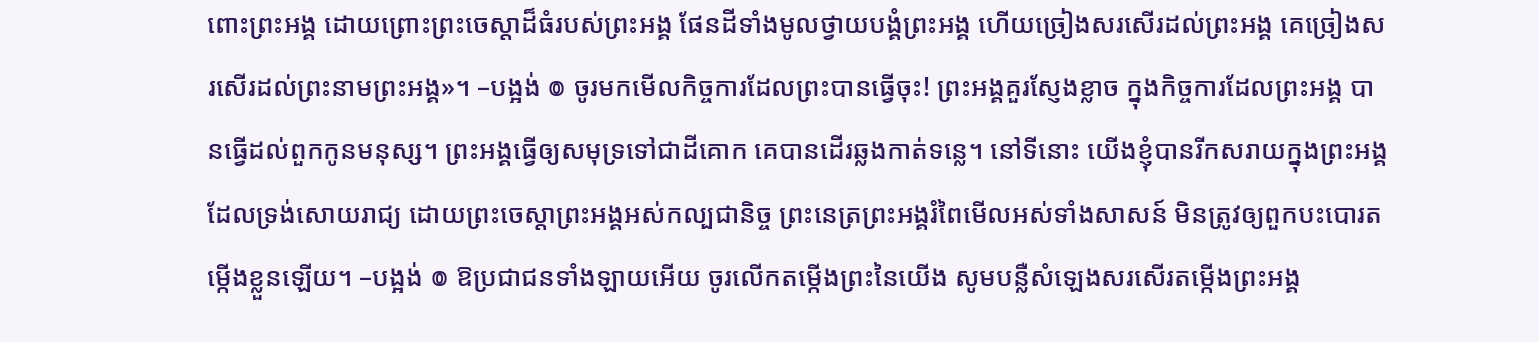ពោះព្រះអង្គ ដោយព្រោះព្រះចេស្ដាដ៏ធំរបស់ព្រះអង្គ ផែនដីទាំងមូលថ្វាយបង្គំព្រះអង្គ ហើយច្រៀងសរសើរដល់ព្រះអង្គ គេច្រៀងសរសើរដល់ព្រះនាមព្រះអង្គ»។ –បង្អង់ ៙ ចូរមកមើលកិច្ចការដែលព្រះបានធ្វើចុះ! ព្រះអង្គគួរស្ញែងខ្លាច ក្នុងកិច្ចការដែលព្រះអង្គ បានធ្វើដល់ពួកកូនមនុស្ស។ ព្រះអង្គធ្វើឲ្យសមុទ្រទៅជាដីគោក គេបានដើរឆ្លងកាត់ទន្លេ។ នៅទីនោះ យើងខ្ញុំបានរីកសរាយក្នុងព្រះអង្គ ដែលទ្រង់សោយរាជ្យ ដោយព្រះចេស្តាព្រះអង្គអស់កល្បជានិច្ច ព្រះនេត្រព្រះអង្គរំពៃមើលអស់ទាំងសាសន៍ មិនត្រូវឲ្យពួកបះបោរតម្កើងខ្លួនឡើយ។ –បង្អង់ ៙ ឱប្រជាជនទាំងឡាយអើយ ចូរលើកតម្កើងព្រះនៃយើង សូមបន្លឺសំឡេងសរសើរតម្កើងព្រះអង្គ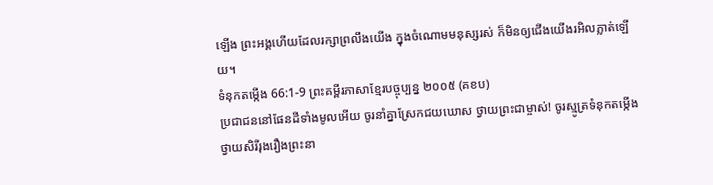ឡើង ព្រះអង្គហើយដែលរក្សាព្រលឹងយើង ក្នុងចំណោមមនុស្សរស់ ក៏មិនឲ្យជើងយើងរអិលភ្លាត់ឡើយ។
ទំនុកតម្កើង 66:1-9 ព្រះគម្ពីរភាសាខ្មែរបច្ចុប្បន្ន ២០០៥ (គខប)
ប្រជាជននៅផែនដីទាំងមូលអើយ ចូរនាំគ្នាស្រែកជយឃោស ថ្វាយព្រះជាម្ចាស់! ចូរស្មូត្រទំនុកតម្កើង ថ្វាយសិរីរុងរឿងព្រះនា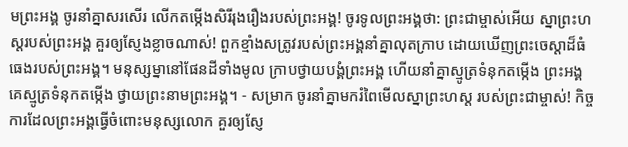មព្រះអង្គ ចូរនាំគ្នាសរសើរ លើកតម្កើងសិរីរុងរឿងរបស់ព្រះអង្គ! ចូរទូលព្រះអង្គថា: ព្រះជាម្ចាស់អើយ ស្នាព្រះហស្ដរបស់ព្រះអង្គ គួរឲ្យស្ញែងខ្លាចណាស់! ពួកខ្មាំងសត្រូវរបស់ព្រះអង្គនាំគ្នាលុតក្រាប ដោយឃើញព្រះចេស្ដាដ៏ធំធេងរបស់ព្រះអង្គ។ មនុស្សម្នានៅផែនដីទាំងមូល ក្រាបថ្វាយបង្គំព្រះអង្គ ហើយនាំគ្នាស្មូត្រទំនុកតម្កើង ព្រះអង្គ គេស្មូត្រទំនុកតម្កើង ថ្វាយព្រះនាមព្រះអង្គ។ - សម្រាក ចូរនាំគ្នាមករំពៃមើលស្នាព្រះហស្ដ របស់ព្រះជាម្ចាស់! កិច្ចការដែលព្រះអង្គធ្វើចំពោះមនុស្សលោក គួរឲ្យស្ញែ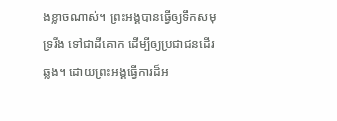ងខ្លាចណាស់។ ព្រះអង្គបានធ្វើឲ្យទឹកសមុទ្ររីង ទៅជាដីគោក ដើម្បីឲ្យប្រជាជនដើរឆ្លង។ ដោយព្រះអង្គធ្វើការដ៏អ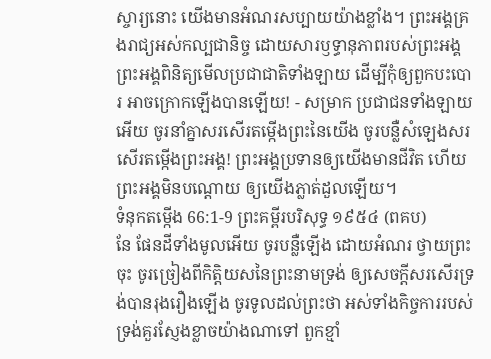ស្ចារ្យនោះ យើងមានអំណរសប្បាយយ៉ាងខ្លាំង។ ព្រះអង្គគ្រងរាជ្យអស់កល្បជានិច្ច ដោយសារឫទ្ធានុភាពរបស់ព្រះអង្គ ព្រះអង្គពិនិត្យមើលប្រជាជាតិទាំងឡាយ ដើម្បីកុំឲ្យពួកបះបោរ អាចក្រោកឡើងបានឡើយ! - សម្រាក ប្រជាជនទាំងឡាយអើយ ចូរនាំគ្នាសរសើរតម្កើងព្រះនៃយើង ចូរបន្លឺសំឡេងសរសើរតម្កើងព្រះអង្គ! ព្រះអង្គប្រទានឲ្យយើងមានជីវិត ហើយព្រះអង្គមិនបណ្ដោយ ឲ្យយើងភ្លាត់ដួលឡើយ។
ទំនុកតម្កើង 66:1-9 ព្រះគម្ពីរបរិសុទ្ធ ១៩៥៤ (ពគប)
នែ ផែនដីទាំងមូលអើយ ចូរបន្លឺឡើង ដោយអំណរ ថ្វាយព្រះចុះ ចូរច្រៀងពីកិត្តិយសនៃព្រះនាមទ្រង់ ឲ្យសេចក្ដីសរសើរទ្រង់បានរុងរឿងឡើង ចូរទូលដល់ព្រះថា អស់ទាំងកិច្ចការរបស់ ទ្រង់គួរស្ញែងខ្លាចយ៉ាងណាទៅ ពួកខ្មាំ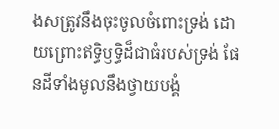ងសត្រូវនឹងចុះចូលចំពោះទ្រង់ ដោយព្រោះឥទ្ធិឫទ្ធិដ៏ជាធំរបស់ទ្រង់ ផែនដីទាំងមូលនឹងថ្វាយបង្គំ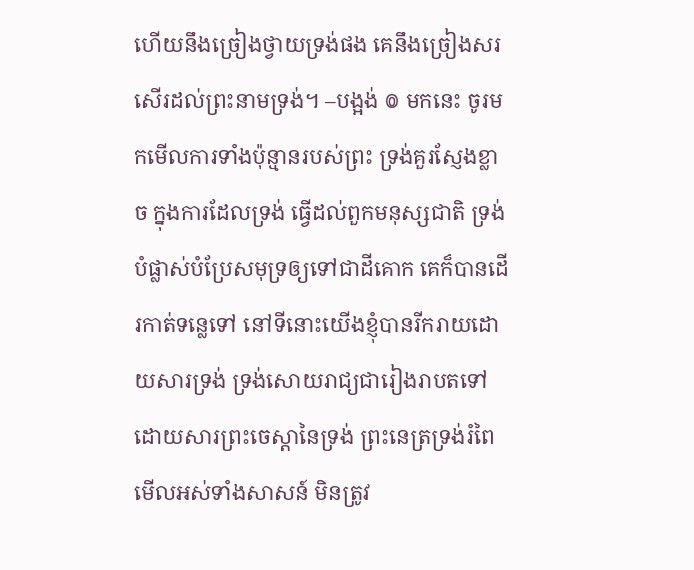ហើយនឹងច្រៀងថ្វាយទ្រង់ផង គេនឹងច្រៀងសរសើរដល់ព្រះនាមទ្រង់។ –បង្អង់ ៙ មកនេះ ចូរមកមើលការទាំងប៉ុន្មានរបស់ព្រះ ទ្រង់គួរស្ញែងខ្លាច ក្នុងការដែលទ្រង់ ធ្វើដល់ពួកមនុស្សជាតិ ទ្រង់បំផ្លាស់បំប្រែសមុទ្រឲ្យទៅជាដីគោក គេក៏បានដើរកាត់ទន្លេទៅ នៅទីនោះយើងខ្ញុំបានរីករាយដោយសារទ្រង់ ទ្រង់សោយរាជ្យជារៀងរាបតទៅ ដោយសារព្រះចេស្តានៃទ្រង់ ព្រះនេត្រទ្រង់រំពៃមើលអស់ទាំងសាសន៍ មិនត្រូវ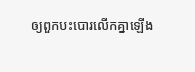ឲ្យពួកបះបោរលើកគ្នាឡើង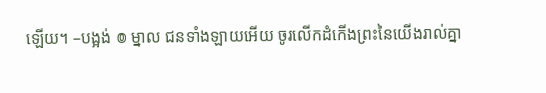ឡើយ។ –បង្អង់ ៙ ម្នាល ជនទាំងឡាយអើយ ចូរលើកដំកើងព្រះនៃយើងរាល់គ្នា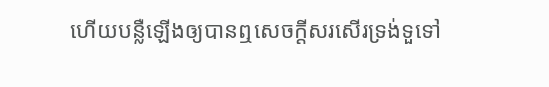ហើយបន្លឺឡើងឲ្យបានឮសេចក្ដីសរសើរទ្រង់ទួទៅ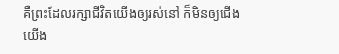គឺព្រះដែលរក្សាជីវិតយើងឲ្យរស់នៅ ក៏មិនឲ្យជើងយើង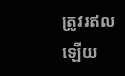ត្រូវរឥលឡើយ